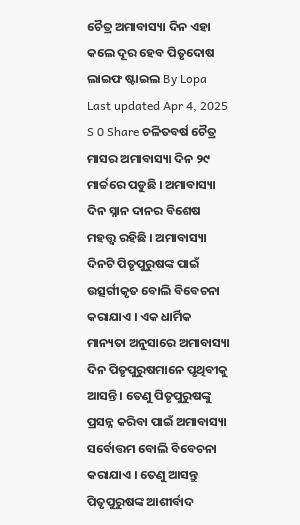ଚୈତ୍ର ଅମାବାସ୍ୟା ଦିନ ଏହା କଲେ ଦୂର ହେବ ପିତୃଦୋଷ ଲାଇଫ ଷ୍ଟାଇଲ By Lopa Last updated Apr 4, 2025 S 0 Share ଚଳିତବର୍ଷ ଚୈତ୍ର ମାସର ଅମାବାସ୍ୟା ଦିନ ୨୯ ମାର୍ଚ୍ଚରେ ପଡୁଛି । ଅମାବାସ୍ୟା ଦିନ ସ୍ନାନ ଦାନର ବିଶେଷ ମହତ୍ତ୍ୱ ରହିଛି । ଅମାବାସ୍ୟା ଦିନଟି ପିତୃପୁରୁଷଙ୍କ ପାଇଁ ଉତ୍ସର୍ଗୀକୃତ ବୋଲି ବିବେଚନା କରାଯାଏ । ଏକ ଧାର୍ମିକ ମାନ୍ୟତା ଅନୁସାରେ ଅମାବାସ୍ୟା ଦିନ ପିତୃପୁରୁଷମାନେ ପୃଥିବୀକୁ ଆସନ୍ତି । ତେଣୁ ପିତୃପୁରୁଷଙ୍କୁ ପ୍ରସନ୍ନ କରିବା ପାଇଁ ଅମାବାସ୍ୟା ସର୍ବୋତ୍ତମ ବୋଲି ବିବେଚନା କରାଯାଏ । ତେଣୁ ଆସନ୍ତୁ ପିତୃପୁରୁଷଙ୍କ ଆଶୀର୍ବାଦ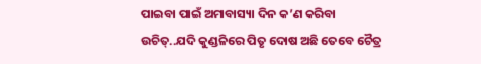ପାଇବା ପାଇଁ ଅମାବାସ୍ୟା ଦିନ କ’ଣ କରିବା ଉଚିତ୍..ଯଦି କୁଣ୍ଡଳିରେ ପିତୃ ଦୋଷ ଅଛି ତେବେ ଚୈତ୍ର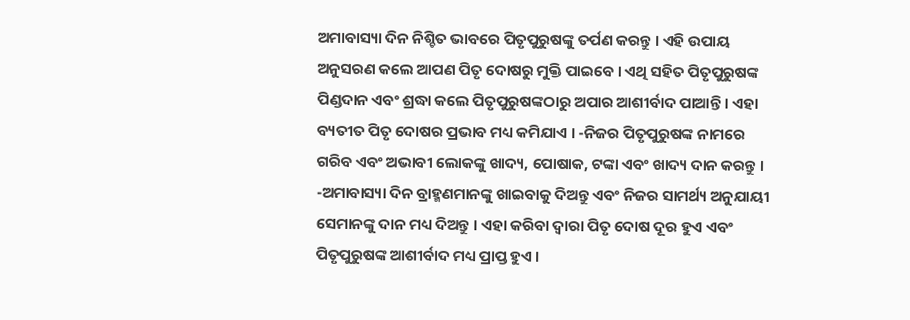ଅମାବାସ୍ୟା ଦିନ ନିଶ୍ଚିତ ଭାବରେ ପିତୃପୁରୁଷଙ୍କୁ ତର୍ପଣ କରନ୍ତୁ । ଏହି ଉପାୟ ଅନୁସରଣ କଲେ ଆପଣ ପିତୃ ଦୋଷରୁ ମୁକ୍ତି ପାଇବେ । ଏଥି ସହିତ ପିତୃପୁରୁଷଙ୍କ ପିଣ୍ଡଦାନ ଏବଂ ଶ୍ରଦ୍ଧା କଲେ ପିତୃପୁରୁଷଙ୍କଠାରୁ ଅପାର ଆଶୀର୍ବାଦ ପାଆନ୍ତି । ଏହା ବ୍ୟତୀତ ପିତୃ ଦୋଷର ପ୍ରଭାବ ମଧ୍ୟ କମିଯାଏ । -ନିଜର ପିତୃପୁରୁଷଙ୍କ ନାମରେ ଗରିବ ଏବଂ ଅଭାବୀ ଲୋକଙ୍କୁ ଖାଦ୍ୟ, ପୋଷାକ, ଟଙ୍କା ଏବଂ ଖାଦ୍ୟ ଦାନ କରନ୍ତୁ । -ଅମାବାସ୍ୟା ଦିନ ବ୍ରାହ୍ମଣମାନଙ୍କୁ ଖାଇବାକୁ ଦିଅନ୍ତୁ ଏବଂ ନିଜର ସାମର୍ଥ୍ୟ ଅନୁଯାୟୀ ସେମାନଙ୍କୁ ଦାନ ମଧ୍ୟ ଦିଅନ୍ତୁ । ଏହା କରିବା ଦ୍ବାରା ପିତୃ ଦୋଷ ଦୂର ହୁଏ ଏବଂ ପିତୃପୁରୁଷଙ୍କ ଆଶୀର୍ବାଦ ମଧ୍ୟ ପ୍ରାପ୍ତ ହୁଏ ।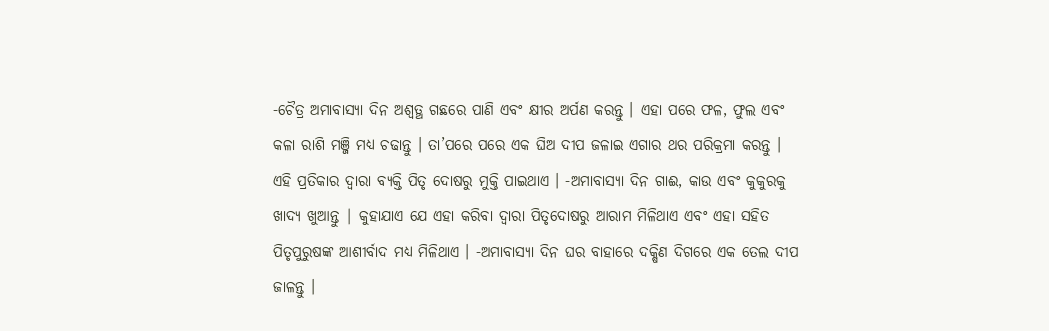-ଚୈତ୍ର ଅମାବାସ୍ୟା ଦିନ ଅଶ୍ବତ୍ଥ ଗଛରେ ପାଣି ଏବଂ କ୍ଷୀର ଅର୍ପଣ କରନ୍ତୁ । ଏହା ପରେ ଫଳ, ଫୁଲ ଏବଂ କଳା ରାଶି ମଞ୍ଜି ମଧ୍ୟ ଚଢାନ୍ତୁ । ତା’ପରେ ପରେ ଏକ ଘିଅ ଦୀପ ଜଳାଇ ଏଗାର ଥର ପରିକ୍ରମା କରନ୍ତୁ । ଏହି ପ୍ରତିକାର ଦ୍ୱାରା ବ୍ୟକ୍ତି ପିତୃ ଦୋଷରୁ ମୁକ୍ତି ପାଇଥାଏ । -ଅମାବାସ୍ୟା ଦିନ ଗାଈ, କାଉ ଏବଂ କୁକୁରକୁ ଖାଦ୍ୟ ଖୁଆନ୍ତୁ | କୁହାଯାଏ ଯେ ଏହା କରିବା ଦ୍ୱାରା ପିତୃଦୋଷରୁ ଆରାମ ମିଳିଥାଏ ଏବଂ ଏହା ସହିତ ପିତୃପୁରୁଷଙ୍କ ଆଶୀର୍ବାଦ ମଧ୍ୟ ମିଳିଥାଏ । -ଅମାବାସ୍ୟା ଦିନ ଘର ବାହାରେ ଦକ୍ଷିଣ ଦିଗରେ ଏକ ତେଲ ଦୀପ ଜାଳନ୍ତୁ ।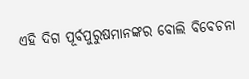ଏହି ଦିଗ ପୂର୍ବପୁରୁଷମାନଙ୍କର ବୋଲି ବିବେଚନା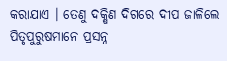କରାଯାଏ । ତେଣୁ ଦକ୍ଷିଣ ଦିଗରେ ଦୀପ ଜାଳିଲେ ପିତୃପୁରୁଷମାନେ ପ୍ରସନ୍ନ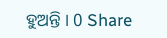ହୁଅନ୍ତି । 0 Share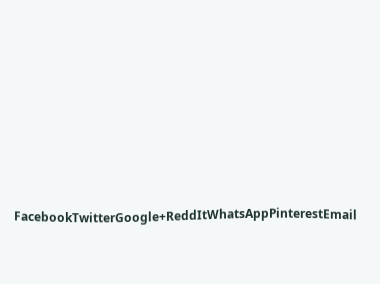FacebookTwitterGoogle+ReddItWhatsAppPinterestEmail